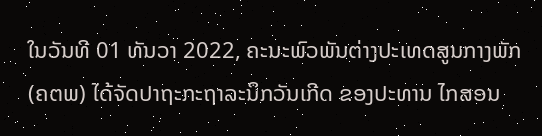ໃນວັນທີ 01 ທັນວາ 2022, ຄະນະພົວພັນຕ່າງປະເທດສູນກາງພັກ (ຄຕພ) ໄດ້ຈັດປາຖະກະຖາລະນຶກວັນເກີດ ຂອງປະທານ ໄກສອນ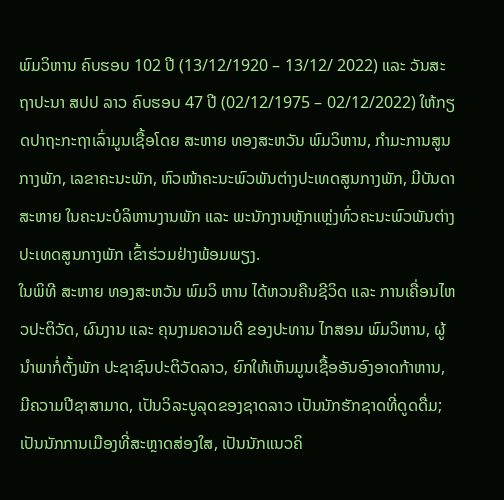ພົມວິຫານ ຄົບຮອບ 102 ປີ (13/12/1920 – 13/12/ 2022) ແລະ ວັນສະຖາປະນາ ສປປ ລາວ ຄົບຮອບ 47 ປີ (02/12/1975 – 02/12/2022) ໃຫ້ກຽດປາຖະກະຖາເລົ່າມູນເຊື້ອໂດຍ ສະຫາຍ ທອງສະຫວັນ ພົມວິຫານ, ກໍາມະການສູນກາງພັກ, ເລຂາຄະນະພັກ, ຫົວໜ້າຄະນະພົວພັນຕ່າງປະເທດສູນກາງພັກ, ມີບັນດາສະຫາຍ ໃນຄະນະບໍລິຫານງານພັກ ແລະ ພະນັກງານຫຼັກແຫຼ່ງທົ່ວຄະນະພົວພັນຕ່າງປະເທດສູນກາງພັກ ເຂົ້າຮ່ວມຢ່າງພ້ອມພຽງ.
ໃນພິທີ ສະຫາຍ ທອງສະຫວັນ ພົມວິ ຫານ ໄດ້ຫວນຄືນຊີວິດ ແລະ ການເຄື່ອນໄຫວປະຕິວັດ, ຜົນງານ ແລະ ຄຸນງາມຄວາມດີ ຂອງປະທານ ໄກສອນ ພົມວິຫານ, ຜູ້ນໍາພາກໍ່ຕັ້ງພັກ ປະຊາຊົນປະຕິວັດລາວ, ຍົກໃຫ້ເຫັນມູນເຊື້ອອັນອົງອາດກ້າຫານ, ມີຄວາມປີຊາສາມາດ, ເປັນວິລະບູລຸດຂອງຊາດລາວ ເປັນນັກຮັກຊາດທີ່ດູດດື່ມ; ເປັນນັກການເມືອງທີ່ສະຫຼາດສ່ອງໃສ, ເປັນນັກແນວຄິ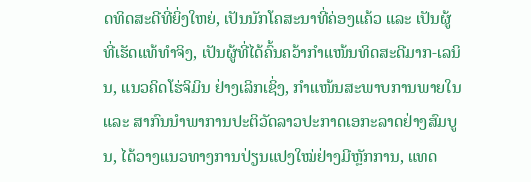ດທິດສະດີທີ່ຍິ່ງໃຫຍ່, ເປັນນັກໂຄສະນາທີ່ຄ່ອງແຄ້ວ ແລະ ເປັນຜູ້ທີ່ເຮັດແທ້ທໍາຈິງ, ເປັນຜູ້ທີ່ໄດ້ຄົ້ນຄວ້າກໍາແໜ້ນທິດສະດີມາກ-ເລນິນ, ແນວຄິດໂຮ່ຈິມິນ ຢ່າງເລິກເຊິ່ງ, ກຳແໜ້ນສະພາບການພາຍໃນ ແລະ ສາກົນນໍາພາການປະຕິວັດລາວປະກາດເອກະລາດຢ່າງສົມບູນ, ໄດ້ວາງແນວທາງການປ່ຽນແປງໃໝ່ຢ່າງມີຫຼັກການ, ແທດ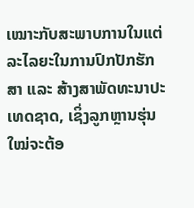ເໝາະກັບສະພາບການໃນແຕ່ລະໄລຍະໃນການປົກປັກຮັກສາ ແລະ ສ້າງສາພັດທະນາປະເທດຊາດ, ເຊິ່ງລູກຫຼານຮຸ່ນໃໝ່ຈະຕ້ອ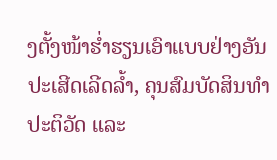ງຕັ້ງໜ້າຮໍ່າຮຽນເອົາແບບຢ່າງອັນປະເສີດເລີດລໍ້າ, ຄຸນສົມບັດສິນທໍາປະຕິວັດ ແລະ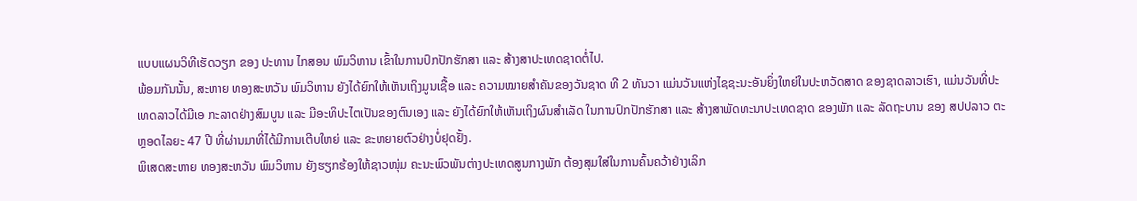ແບບແຜນວິທີເຮັດວຽກ ຂອງ ປະທານ ໄກສອນ ພົມວິຫານ ເຂົ້າໃນການປົກປັກຮັກສາ ແລະ ສ້າງສາປະເທດຊາດຕໍ່ໄປ.
ພ້ອມກັນນັ້ນ, ສະຫາຍ ທອງສະຫວັນ ພົມວິຫານ ຍັງໄດ້ຍົກໃຫ້ເຫັນເຖິງມູນເຊື້ອ ແລະ ຄວາມໝາຍສໍາຄັນຂອງວັນຊາດ ທີ 2 ທັນວາ ແມ່ນວັນແຫ່ງໄຊຊະນະອັນຍິ່ງໃຫຍ່ໃນປະຫວັດສາດ ຂອງຊາດລາວເຮົາ, ແມ່ນວັນທີ່ປະເທດລາວໄດ້ມີເອ ກະລາດຢ່າງສົມບູນ ແລະ ມີອະທິປະໄຕເປັນຂອງຕົນເອງ ແລະ ຍັງໄດ້ຍົກໃຫ້ເຫັນເຖິງຜົນສໍາເລັດ ໃນການປົກປັກຮັກສາ ແລະ ສ້າງສາພັດທະນາປະເທດຊາດ ຂອງພັກ ແລະ ລັດຖະບານ ຂອງ ສປປລາວ ຕະຫຼອດໄລຍະ 47 ປີ ທີ່ຜ່ານມາທີ່ໄດ້ມີການເຕີບໃຫຍ່ ແລະ ຂະຫຍາຍຕົວຢ່າງບໍ່ຢຸດຢັ້ງ.
ພິເສດສະຫາຍ ທອງສະຫວັນ ພົມວິຫານ ຍັງຮຽກຮ້ອງໃຫ້ຊາວໜຸ່ມ ຄະນະພົວພັນຕ່າງປະເທດສູນກາງພັກ ຕ້ອງສຸມໃສ່ໃນການຄົ້ນຄວ້າຢ່າງເລິກ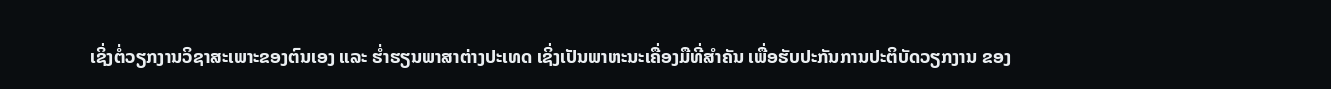ເຊິ່ງຕໍ່ວຽກງານວິຊາສະເພາະຂອງຕົນເອງ ແລະ ຮໍ່າຮຽນພາສາຕ່າງປະເທດ ເຊິ່ງເປັນພາຫະນະເຄື່ອງມືທີ່ສໍາຄັນ ເພື່ອຮັບປະກັນການປະຕິບັດວຽກງານ ຂອງ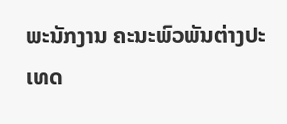ພະນັກງານ ຄະນະພົວພັນຕ່າງປະເທດ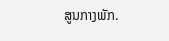ສູນກາງພັກ.